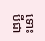ទោះបីជា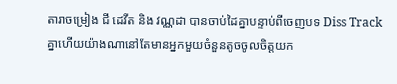តារាចម្រៀង ជី ដេវីត និង វណ្ណដា បានចាប់ដៃគ្នាបន្ទាប់ពីចេញបទ Diss Track គ្នាហើយយ៉ាងណានៅតែមានអ្នកមួយចំនួនតូចចូលចិត្តយក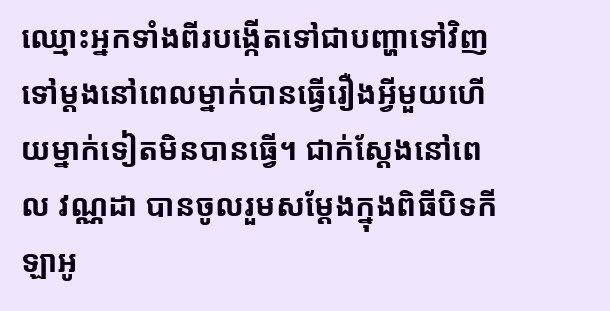ឈ្មោះអ្នកទាំងពីរបង្កើតទៅជាបញ្ហាទៅវិញទៅម្តងនៅពេលម្នាក់បានធ្វើរឿងអ្វីមួយហើយម្នាក់ទៀតមិនបានធ្វើ។ ជាក់ស្តែងនៅពេល វណ្ណដា បានចូលរួមសម្តែងក្នុងពិធីបិទកីឡាអូ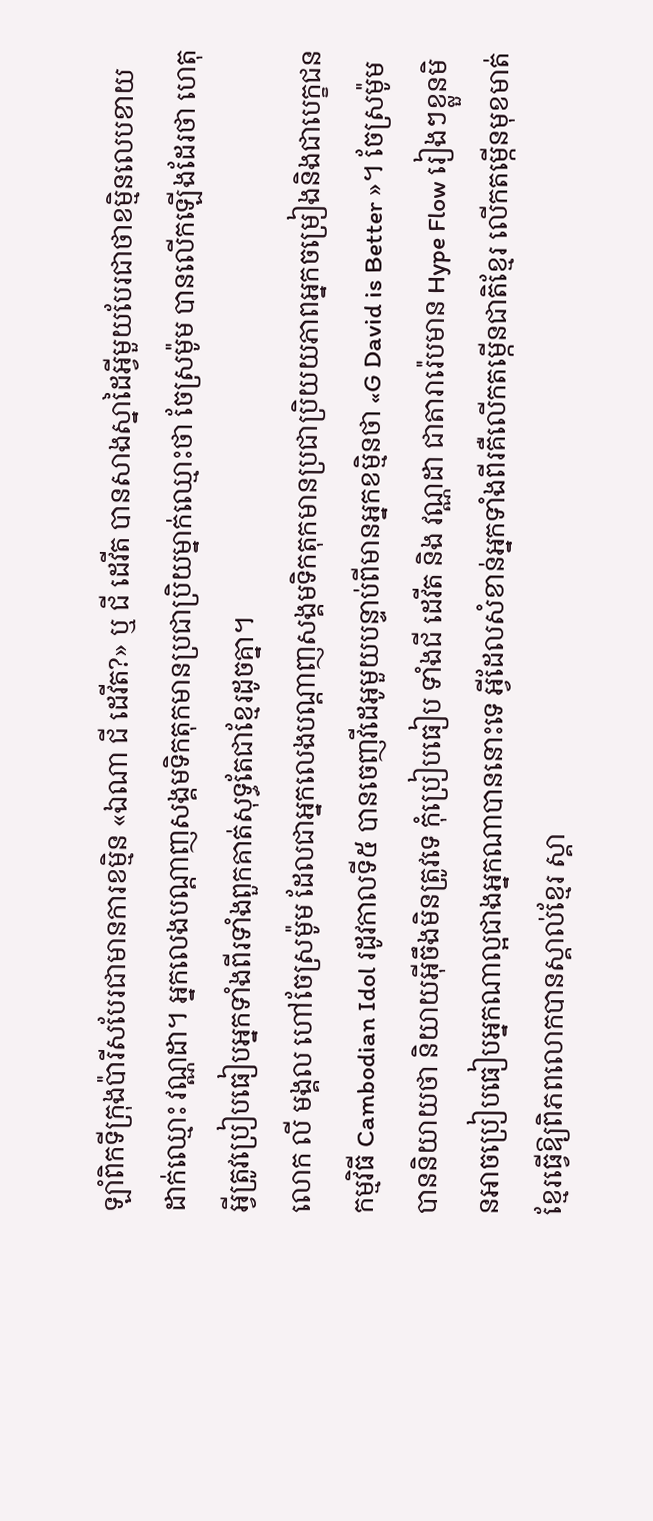ឡាំពិកទីក្រុងប៉ារីសបែរជាមានការខម្មិន «ឯណា ជី ដេវីត?» ឬ ជី ដេវីត បានសាងស្នាដៃអ្វីមួយបែរជាថាខម្មិនលេបខាយដាក់ឈ្មោះ វណ្ណដា។ អ្នកលេងបណ្តាញសង្គមទិកតុកមានប្រជាប្រិយម្នាក់ឈ្មោះថា ចែស្រម៉ូម បានលើកឡើងដែរថា ហេតុអ្វីត្រូវប្រៀបធៀបអ្នកទាំងពីរទាំងពួកគាត់សុទ្ធតែជាខ្មែរដូចគ្នា។
លោក លី មង្គល ហៅចែស្រម៉ូម ដែលជាអ្នកលេងបណ្តាញសង្គមទិកតុកមានប្រជាប្រិយយភាពអ្នកចម្រៀងនិងជាបេក្ខជនកម្មវិធី Cambodian Idol រដូវកាលទី៥ បានចេញវីដេអូមួយបន្ទាប់ពីមានអ្នកខម្មិនថា «G David is Better »។ ចែស្រម៉ូម បាននិយាយថា និយាយអ៊ីចឹងមិនត្រូវទេ កុំប្រៀបធៀប ទាំងជី ដេវីត និង វណ្ណដា ជាតារារ៉េបមាន Hype Flow រៀងៗខ្លួនមិនអាចប្រៀបធៀបអ្នកណាល្អជាងអ្នកណាបាននោះទេ អ្វីដែលសំខាន់អ្នកទាំងពីរគឺលើកតម្កើនជាតិខ្មែរ លើកតម្កើនមុខមាត់ខ្មែរធ្វើឱ្យពិភពលោកបានស្គាល់ខ្មែរ ស្គា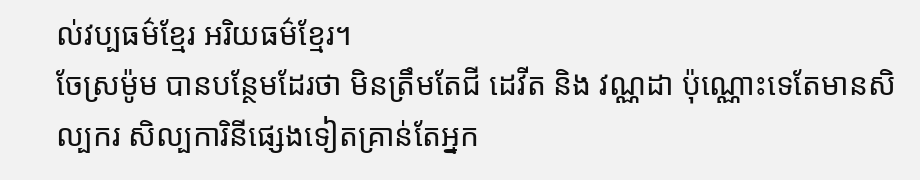ល់វប្បធម៌ខ្មែរ អរិយធម៌ខ្មែរ។
ចែស្រម៉ូម បានបន្ថែមដែរថា មិនត្រឹមតែជី ដេវីត និង វណ្ណដា ប៉ុណ្ណោះទេតែមានសិល្បករ សិល្បការិនីផ្សេងទៀតគ្រាន់តែអ្នក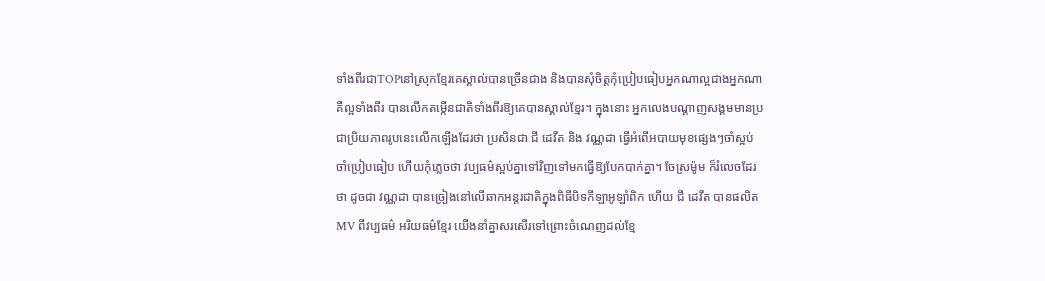ទាំងពីរជាTOPនៅស្រុកខ្មែរគេស្គាល់បានច្រើនជាង និងបានសុំចិត្តកុំប្រៀបធៀបអ្នកណាល្អជាងអ្នកណាគឺល្អទាំងពីរ បានលើកតម្កើនជាតិទាំងពីរឱ្យគេបានស្គាល់ខ្មែរ។ ក្នុងនោះ អ្នកលេងបណ្តាញសង្គមមានប្រជាប្រិយភាពរូបនេះលើកឡើងដែរថា ប្រសិនជា ជី ដេវីត និង វណ្ណដា ធ្វើអំពើអបាយមុខផ្សេងៗចាំស្អប់ ចាំប្រៀបធៀប ហើយកុំភ្លេចថា វប្បធម៌ស្អប់គ្នាទៅវិញទៅមកធ្វើឱ្យបែកបាក់គ្នា។ ចែស្រម៉ូម ក៏រំលេចដែរថា ដូចជា វណ្ណដា បានច្រៀងនៅលើឆាកអន្តរជាតិក្នុងពិធីបិទកីឡាអូឡាំពិក ហើយ ជី ដេវីត បានផលិត MV ពីវប្បធម៌ អរិយធម៌ខ្មែរ យើងនាំគ្នាសរសើរទៅព្រោះចំណេញដល់ខ្មែ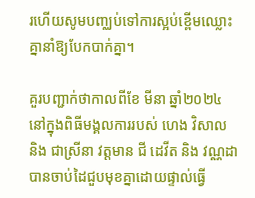រហើយសូមបញ្ឈប់ទៅការស្អប់ខ្ពើមឈ្លោះគ្នានាំឱ្យបែកបាក់គ្នា។

គួរបញ្ជាក់ថាកាលពីខែ មីនា ឆ្នាំ២០២៤ នៅក្នុងពិធីមង្គលការរបស់ ហេង វិសាល និង ជាស្រីនា វត្តមាន ជី ដេវីត និង វណ្ណដា បានចាប់ដៃជួបមុខគ្នាដោយផ្ទាល់ធ្វើ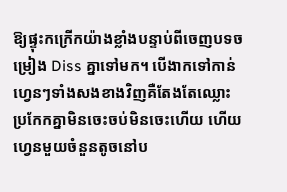ឱ្យផ្ទុះកក្រើកយ៉ាងខ្លាំងបន្ទាប់ពីចេញបទចម្រៀង Diss គ្នាទៅមក។ បើងាកទៅកាន់ហ្វេនៗទាំងសងខាងវិញគឺតែងតែឈ្លោះប្រកែកគ្នាមិនចេះចប់មិនចេះហើយ ហើយហ្វេនមួយចំនួនតូចនៅប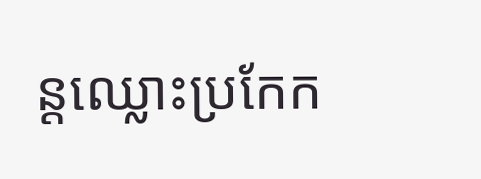ន្តឈ្លោះប្រកែក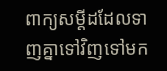ពាក្យសម្តីដដែលទាញគ្នាទៅវិញទៅមក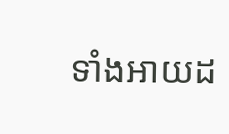ទាំងអាយដ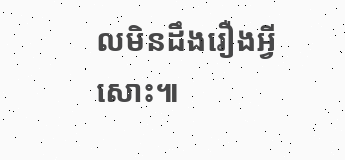លមិនដឹងរឿងអ្វីសោះ៕